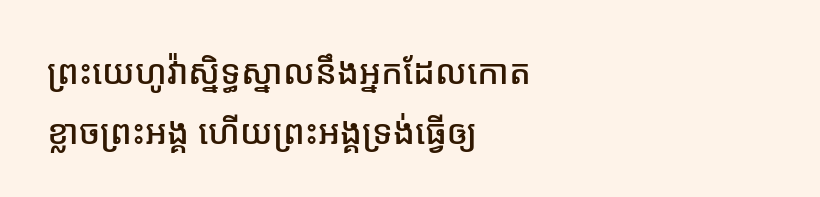ព្រះយេហូវ៉ាស្និទ្ធស្នាលនឹងអ្នកដែលកោតខ្លាចព្រះអង្គ ហើយព្រះអង្គទ្រង់ធ្វើឲ្យ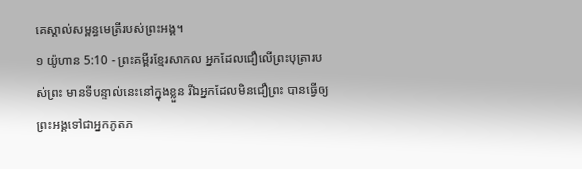គេស្គាល់សម្ពន្ធមេត្រីរបស់ព្រះអង្គ។
១ យ៉ូហាន 5:10 - ព្រះគម្ពីរខ្មែរសាកល អ្នកដែលជឿលើព្រះបុត្រារបស់ព្រះ មានទីបន្ទាល់នេះនៅក្នុងខ្លួន រីឯអ្នកដែលមិនជឿព្រះ បានធ្វើឲ្យព្រះអង្គទៅជាអ្នកភូតភ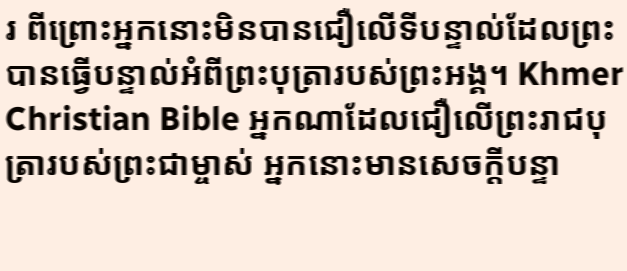រ ពីព្រោះអ្នកនោះមិនបានជឿលើទីបន្ទាល់ដែលព្រះបានធ្វើបន្ទាល់អំពីព្រះបុត្រារបស់ព្រះអង្គ។ Khmer Christian Bible អ្នកណាដែលជឿលើព្រះរាជបុត្រារបស់ព្រះជាម្ចាស់ អ្នកនោះមានសេចក្ដីបន្ទា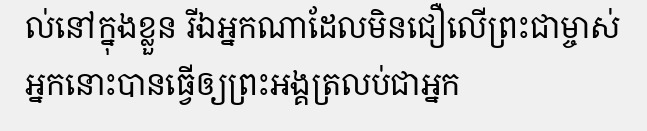ល់នៅក្នុងខ្លួន រីឯអ្នកណាដែលមិនជឿលើព្រះជាម្ចាស់ អ្នកនោះបានធ្វើឲ្យព្រះអង្គត្រលប់ជាអ្នក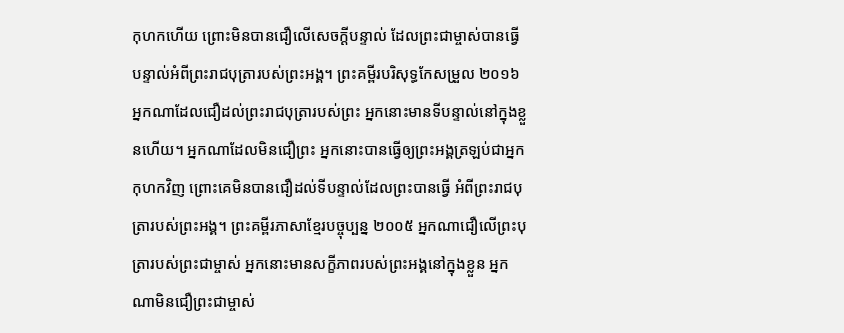កុហកហើយ ព្រោះមិនបានជឿលើសេចក្ដីបន្ទាល់ ដែលព្រះជាម្ចាស់បានធ្វើបន្ទាល់អំពីព្រះរាជបុត្រារបស់ព្រះអង្គ។ ព្រះគម្ពីរបរិសុទ្ធកែសម្រួល ២០១៦ អ្នកណាដែលជឿដល់ព្រះរាជបុត្រារបស់ព្រះ អ្នកនោះមានទីបន្ទាល់នៅក្នុងខ្លួនហើយ។ អ្នកណាដែលមិនជឿព្រះ អ្នកនោះបានធ្វើឲ្យព្រះអង្គត្រឡប់ជាអ្នកកុហកវិញ ព្រោះគេមិនបានជឿដល់ទីបន្ទាល់ដែលព្រះបានធ្វើ អំពីព្រះរាជបុត្រារបស់ព្រះអង្គ។ ព្រះគម្ពីរភាសាខ្មែរបច្ចុប្បន្ន ២០០៥ អ្នកណាជឿលើព្រះបុត្រារបស់ព្រះជាម្ចាស់ អ្នកនោះមានសក្ខីភាពរបស់ព្រះអង្គនៅក្នុងខ្លួន អ្នកណាមិនជឿព្រះជាម្ចាស់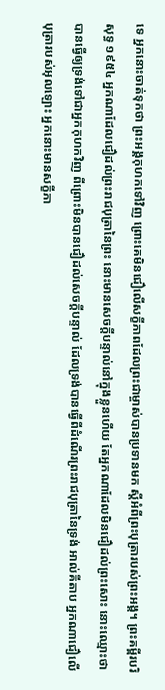ទេ អ្នកនោះចាត់ទុកថា ព្រះអង្គកុហកទៅវិញ ព្រោះគេមិនជឿលើសក្ខីភាពដែលព្រះជាម្ចាស់បានប្រទានមក ស្ដីអំពីព្រះបុត្រារបស់ព្រះអង្គ។ ព្រះគម្ពីរបរិសុទ្ធ ១៩៥៤ អ្នកណាដែលជឿដល់ព្រះរាជបុត្រានៃព្រះ នោះមានសេចក្ដីបន្ទាល់នៅក្នុងខ្លួនហើយ តែអ្នកណាដែលមិនជឿដល់ព្រះសោះ នោះឈ្មោះថា បានធ្វើឲ្យទ្រង់ទៅជាអ្នកកុហកវិញ ពីព្រោះមិនបានជឿដល់សេចក្ដីបន្ទាល់ ដែលទ្រង់បានធ្វើពីដំណើរព្រះរាជបុត្រានៃទ្រង់ អាល់គីតាប អ្នកណាជឿលើបុត្រារបស់អុលឡោះ អ្នកនោះមានសក្ខីភា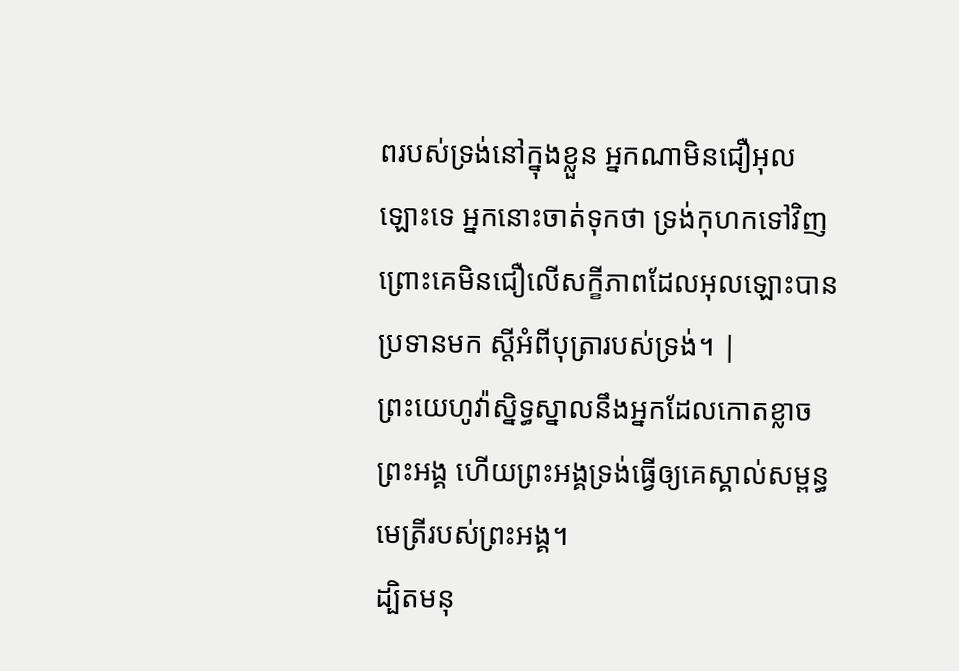ពរបស់ទ្រង់នៅក្នុងខ្លួន អ្នកណាមិនជឿអុលឡោះទេ អ្នកនោះចាត់ទុកថា ទ្រង់កុហកទៅវិញ ព្រោះគេមិនជឿលើសក្ខីភាពដែលអុលឡោះបានប្រទានមក ស្ដីអំពីបុត្រារបស់ទ្រង់។ |
ព្រះយេហូវ៉ាស្និទ្ធស្នាលនឹងអ្នកដែលកោតខ្លាចព្រះអង្គ ហើយព្រះអង្គទ្រង់ធ្វើឲ្យគេស្គាល់សម្ពន្ធមេត្រីរបស់ព្រះអង្គ។
ដ្បិតមនុ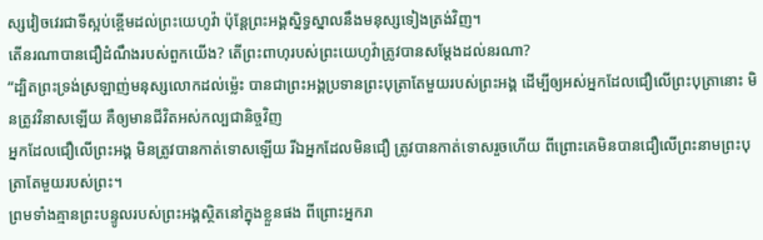ស្សវៀចវេរជាទីស្អប់ខ្ពើមដល់ព្រះយេហូវ៉ា ប៉ុន្តែព្រះអង្គស្និទ្ធស្នាលនឹងមនុស្សទៀងត្រង់វិញ។
តើនរណាបានជឿដំណឹងរបស់ពួកយើង? តើព្រះពាហុរបស់ព្រះយេហូវ៉ាត្រូវបានសម្ដែងដល់នរណា?
“ដ្បិតព្រះទ្រង់ស្រឡាញ់មនុស្សលោកដល់ម្ល៉េះ បានជាព្រះអង្គប្រទានព្រះបុត្រាតែមួយរបស់ព្រះអង្គ ដើម្បីឲ្យអស់អ្នកដែលជឿលើព្រះបុត្រានោះ មិនត្រូវវិនាសឡើយ គឺឲ្យមានជីវិតអស់កល្បជានិច្ចវិញ
អ្នកដែលជឿលើព្រះអង្គ មិនត្រូវបានកាត់ទោសឡើយ រីឯអ្នកដែលមិនជឿ ត្រូវបានកាត់ទោសរួចហើយ ពីព្រោះគេមិនបានជឿលើព្រះនាមព្រះបុត្រាតែមួយរបស់ព្រះ។
ព្រមទាំងគ្មានព្រះបន្ទូលរបស់ព្រះអង្គស្ថិតនៅក្នុងខ្លួនផង ពីព្រោះអ្នករា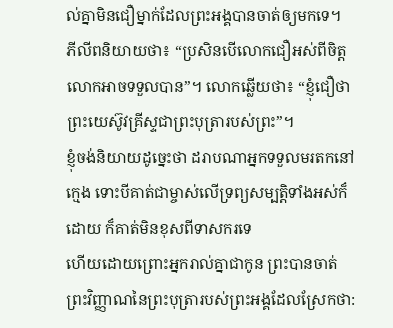ល់គ្នាមិនជឿម្នាក់ដែលព្រះអង្គបានចាត់ឲ្យមកទេ។
ភីលីពនិយាយថា៖ “ប្រសិនបើលោកជឿអស់ពីចិត្ត លោកអាចទទួលបាន”។ លោកឆ្លើយថា៖ “ខ្ញុំជឿថា ព្រះយេស៊ូវគ្រីស្ទជាព្រះបុត្រារបស់ព្រះ”។
ខ្ញុំចង់និយាយដូច្នេះថា ដរាបណាអ្នកទទួលមរតកនៅក្មេង ទោះបីគាត់ជាម្ចាស់លើទ្រព្យសម្បត្តិទាំងអស់ក៏ដោយ ក៏គាត់មិនខុសពីទាសករទេ
ហើយដោយព្រោះអ្នករាល់គ្នាជាកូន ព្រះបានចាត់ព្រះវិញ្ញាណនៃព្រះបុត្រារបស់ព្រះអង្គដែលស្រែកថា: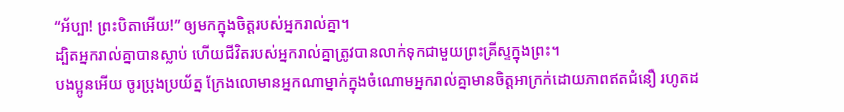“អ័ប្បា! ព្រះបិតាអើយ!” ឲ្យមកក្នុងចិត្តរបស់អ្នករាល់គ្នា។
ដ្បិតអ្នករាល់គ្នាបានស្លាប់ ហើយជីវិតរបស់អ្នករាល់គ្នាត្រូវបានលាក់ទុកជាមួយព្រះគ្រីស្ទក្នុងព្រះ។
បងប្អូនអើយ ចូរប្រុងប្រយ័ត្ន ក្រែងលោមានអ្នកណាម្នាក់ក្នុងចំណោមអ្នករាល់គ្នាមានចិត្តអាក្រក់ដោយភាពឥតជំនឿ រហូតដ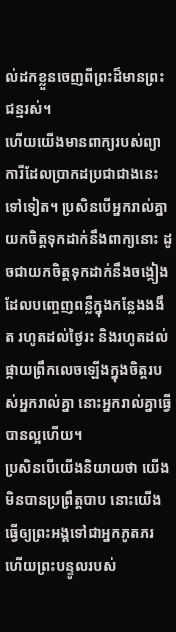ល់ដកខ្លួនចេញពីព្រះដ៏មានព្រះជន្មរស់។
ហើយយើងមានពាក្យរបស់ព្យាការីដែលប្រាកដប្រជាជាងនេះទៅទៀត។ ប្រសិនបើអ្នករាល់គ្នាយកចិត្តទុកដាក់នឹងពាក្យនោះ ដូចជាយកចិត្តទុកដាក់នឹងចង្កៀងដែលបញ្ចេញពន្លឺក្នុងកន្លែងងងឹត រហូតដល់ថ្ងៃរះ និងរហូតដល់ផ្កាយព្រឹកលេចឡើងក្នុងចិត្តរបស់អ្នករាល់គ្នា នោះអ្នករាល់គ្នាធ្វើបានល្អហើយ។
ប្រសិនបើយើងនិយាយថា យើងមិនបានប្រព្រឹត្តបាប នោះយើងធ្វើឲ្យព្រះអង្គទៅជាអ្នកភូតភរ ហើយព្រះបន្ទូលរបស់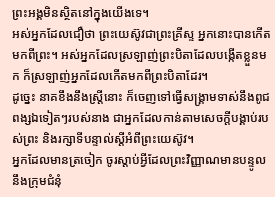ព្រះអង្គមិនស្ថិតនៅក្នុងយើងទេ។
អស់អ្នកដែលជឿថា ព្រះយេស៊ូវជាព្រះគ្រីស្ទ អ្នកនោះបានកើតមកពីព្រះ។ អស់អ្នកដែលស្រឡាញ់ព្រះបិតាដែលបង្កើតខ្លួនមក ក៏ស្រឡាញ់អ្នកដែលកើតមកពីព្រះបិតាដែរ។
ដូច្នេះ នាគខឹងនឹងស្ត្រីនោះ ក៏ចេញទៅធ្វើសង្គ្រាមទាស់នឹងពូជពង្សឯទៀតៗរបស់នាង ជាអ្នកដែលកាន់តាមសេចក្ដីបង្គាប់របស់ព្រះ និងរក្សាទីបន្ទាល់ស្ដីអំពីព្រះយេស៊ូវ។
អ្នកដែលមានត្រចៀក ចូរស្ដាប់អ្វីដែលព្រះវិញ្ញាណមានបន្ទូលនឹងក្រុមជំនុំ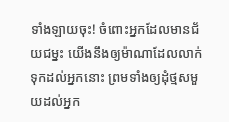ទាំងឡាយចុះ! ចំពោះអ្នកដែលមានជ័យជម្នះ យើងនឹងឲ្យម៉ាណាដែលលាក់ទុកដល់អ្នកនោះ ព្រមទាំងឲ្យដុំថ្មសមួយដល់អ្នក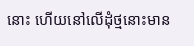នោះ ហើយនៅលើដុំថ្មនោះមាន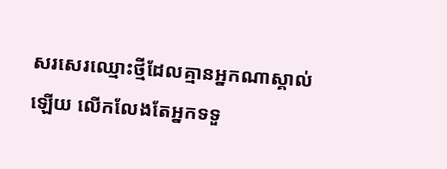សរសេរឈ្មោះថ្មីដែលគ្មានអ្នកណាស្គាល់ឡើយ លើកលែងតែអ្នកទទួ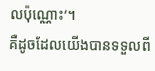លប៉ុណ្ណោះ’។
គឺដូចដែលយើងបានទទួលពី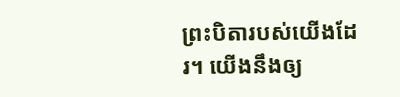ព្រះបិតារបស់យើងដែរ។ យើងនឹងឲ្យ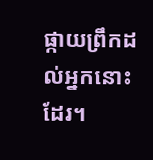ផ្កាយព្រឹកដល់អ្នកនោះដែរ។